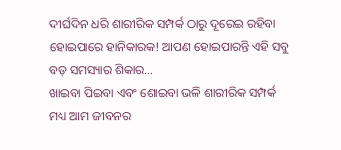ଦୀର୍ଘଦିନ ଧରି ଶାରୀରିକ ସମ୍ପର୍କ ଠାରୁ ଦୂରେଇ ରହିବା ହୋଇପାରେ ହାନିକାରକ! ଆପଣ ହୋଇପାରନ୍ତି ଏହି ସବୁ ବଡ଼ ସମସ୍ୟାର ଶିକାର…
ଖାଇବା ପିଇବା ଏବଂ ଶୋଇବା ଭଳି ଶାରୀରିକ ସମ୍ପର୍କ ମଧ୍ୟ ଆମ ଜୀବନର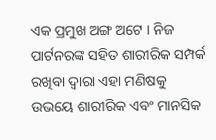ଏକ ପ୍ରମୁଖ ଅଙ୍ଗ ଅଟେ । ନିଜ ପାର୍ଟନରଙ୍କ ସହିତ ଶାରୀରିକ ସମ୍ପର୍କ ରଖିବା ଦ୍ୱାରା ଏହା ମଣିଷକୁ ଉଭୟେ ଶାରୀରିକ ଏବଂ ମାନସିକ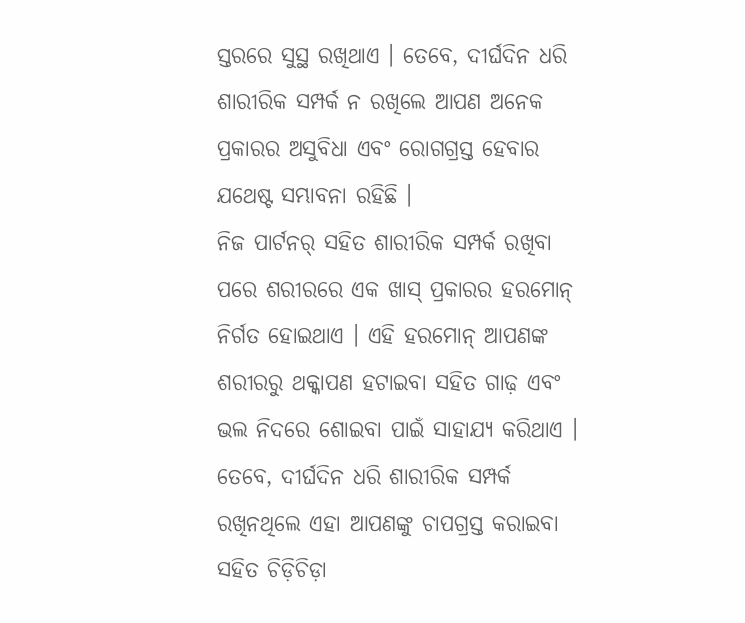ସ୍ତରରେ ସୁସ୍ଥ ରଖିଥାଏ । ତେବେ, ଦୀର୍ଘଦିନ ଧରି ଶାରୀରିକ ସମ୍ପର୍କ ନ ରଖିଲେ ଆପଣ ଅନେକ ପ୍ରକାରର ଅସୁବିଧା ଏବଂ ରୋଗଗ୍ରସ୍ତ ହେବାର ଯଥେଷ୍ଟ ସମ୍ଭାବନା ରହିଛି ।
ନିଜ ପାର୍ଟନର୍ ସହିତ ଶାରୀରିକ ସମ୍ପର୍କ ରଖିବା ପରେ ଶରୀରରେ ଏକ ଖାସ୍ ପ୍ରକାରର ହରମୋନ୍ ନିର୍ଗତ ହୋଇଥାଏ । ଏହି ହରମୋନ୍ ଆପଣଙ୍କ ଶରୀରରୁ ଥକ୍କାପଣ ହଟାଇବା ସହିତ ଗାଢ଼ ଏବଂ ଭଲ ନିଦରେ ଶୋଇବା ପାଇଁ ସାହାଯ୍ୟ କରିଥାଏ । ତେବେ, ଦୀର୍ଘଦିନ ଧରି ଶାରୀରିକ ସମ୍ପର୍କ ରଖିନଥିଲେ ଏହା ଆପଣଙ୍କୁ ଚାପଗ୍ରସ୍ତ କରାଇବା ସହିତ ଚିଡ଼ିଚିଡ଼ା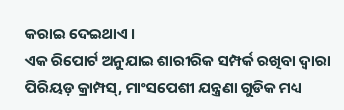କରାଇ ଦେଇଥାଏ ।
ଏକ ରିପୋର୍ଟ ଅନୁଯାଇ ଶାରୀରିକ ସମ୍ପର୍କ ରଖିବା ଦ୍ୱାରା ପିରିୟଡ଼ କ୍ରାମ୍ପସ୍, ମାଂସପେଶୀ ଯନ୍ତ୍ରଣା ଗୁଡିକ ମଧ୍ୟ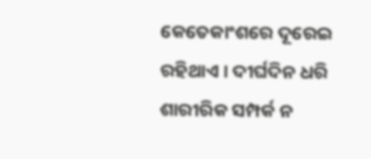କେତେକାଂଶରେ ଦୂରେଇ ରହିଥାଏ । ଦୀର୍ଘଦିନ ଧରି ଶାରୀରିକ ସମ୍ପର୍କ ନ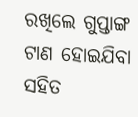ରଖିଲେ ଗୁପ୍ତାଙ୍ଗ ଟାଣ ହୋଇଯିବା ସହିତ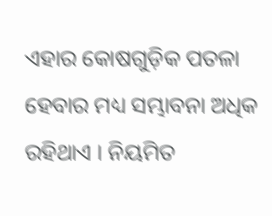ଏହାର କୋଷଗୁଡ଼ିକ ପତଳା ହେବାର ମଧ୍ୟ ସମ୍ଭାବନା ଅଧିକ ରହିଥାଏ । ନିୟମିତ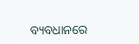ବ୍ୟବଧାନରେ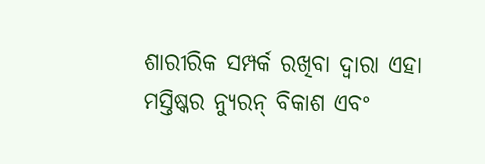ଶାରୀରିକ ସମ୍ପର୍କ ରଖିବା ଦ୍ୱାରା ଏହା ମସ୍ତିଷ୍କର ନ୍ୟୁରନ୍ ବିକାଶ ଏବଂ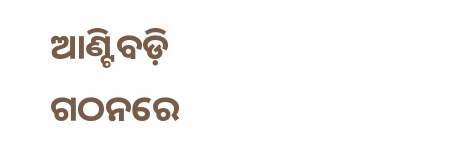ଆଣ୍ଟିବଡ଼ି ଗଠନରେ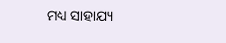ମଧ୍ୟ ସାହାଯ୍ୟ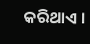କରିଥାଏ ।